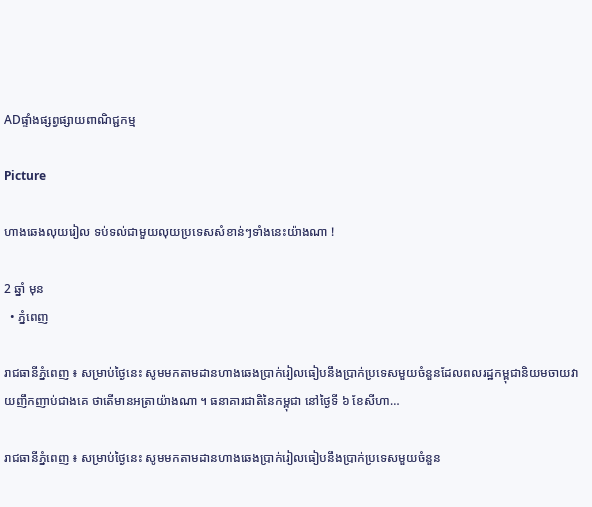ADផ្ទាំងផ្សព្វផ្សាយពាណិជ្ជកម្ម

Picture

ហាងឆេងលុយរៀល ទប់ទល់ជាមួយលុយប្រទេសសំខាន់ៗទាំងនេះយ៉ាងណា !

2 ឆ្នាំ មុន
  • ភ្នំពេញ

រាជធានីភ្នំពេញ ៖ សម្រាប់ថ្ងៃនេះ សូមមកតាមដានហាងឆេងប្រាក់រៀលធៀបនឹងប្រាក់ប្រទេសមួយចំនួនដែលពលរដ្ឋកម្ពុជានិយមចាយវាយញឹកញាប់ជាងគេ ថាតើមានអត្រាយ៉ាងណា ។ ធនាគារជាតិនៃកម្ពុជា នៅថ្ងៃទី ៦ ខែសីហា…

រាជធានីភ្នំពេញ ៖ សម្រាប់ថ្ងៃនេះ សូមមកតាមដានហាងឆេងប្រាក់រៀលធៀបនឹងប្រាក់ប្រទេសមួយចំនួន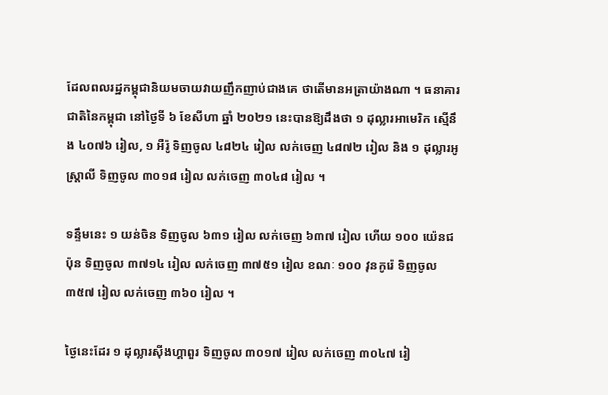ដែលពលរដ្ឋកម្ពុជានិយមចាយវាយញឹកញាប់ជាងគេ ថាតើមានអត្រាយ៉ាងណា ។ ធនាគារជាតិនៃកម្ពុជា នៅថ្ងៃទី ៦ ខែសីហា ឆ្នាំ ២០២១ នេះបានឱ្យដឹងថា ១ ដុល្លារអាមេរិក ស្មើនឹង ៤០៧៦ រៀល, ១ អឺរ៉ូ ទិញចូល ៤៨២៤ រៀល លក់ចេញ ៤៨៧២ រៀល និង ១ ដុល្លារអូស្ត្រាលី ទិញចូល ៣០១៨ រៀល លក់ចេញ ៣០៤៨ រៀល ។

ទន្ទឹមនេះ ១ យន់ចិន ទិញចូល ៦៣១ រៀល លក់ចេញ ៦៣៧ រៀល ហើយ ១០០ យ៉េនជប៉ុន ទិញចូល ៣៧១៤ រៀល លក់ចេញ ៣៧៥១ រៀល ខណៈ ១០០ វុនកូរ៉េ ទិញចូល ៣៥៧ រៀល លក់ចេញ ៣៦០ រៀល ។

ថ្ងៃនេះដែរ ១ ដុល្លារស៊ីងហ្គាពួរ ទិញចូល ៣០១៧ រៀល លក់ចេញ ៣០៤៧ រៀ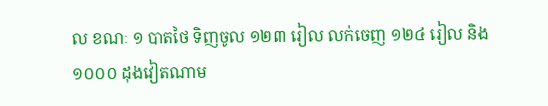ល ខណៈ ១ បាតថៃ ទិញចូល ១២៣ រៀល លក់ចេញ ១២៤ រៀល និង ១០០០ ដុងវៀតណាម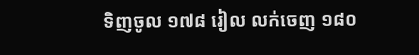ទិញចូល ១៧៨ រៀល លក់ចេញ ១៨០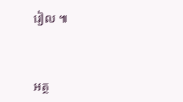រៀល ៕



អត្ថ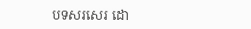បទសរសេរ ដោ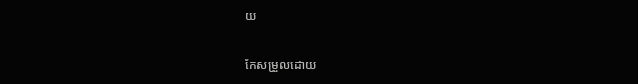យ

កែសម្រួលដោយ